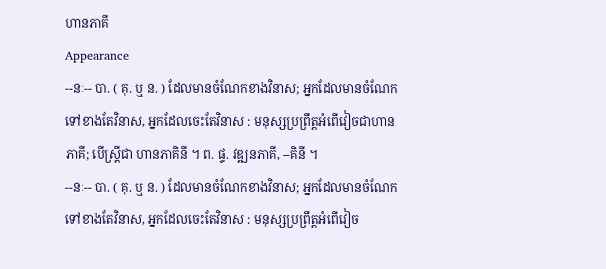ហានភាគី
Appearance
--នៈ-- បា. ( គុ. ឬ ន. ) ដែលមានចំណែកខាងវិនាស; អ្នកដែលមានចំណែកទៅខាងតែវិនាស, អ្នកដែលចេះតែវិនាស : មនុស្សប្រព្រឹត្តអំពើវៀចជាហានភាគី; បើស្រ្តីជា ហានភាគិនី ។ ព. ផ្ទ. វឌ្ឍនភាគី, --គិនី ។
--នៈ-- បា. ( គុ. ឬ ន. ) ដែលមានចំណែកខាងវិនាស; អ្នកដែលមានចំណែកទៅខាងតែវិនាស, អ្នកដែលចេះតែវិនាស : មនុស្សប្រព្រឹត្តអំពើវៀច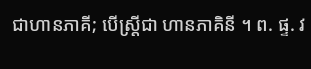ជាហានភាគី; បើស្រ្តីជា ហានភាគិនី ។ ព. ផ្ទ. វ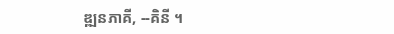ឌ្ឍនភាគី, --គិនី ។